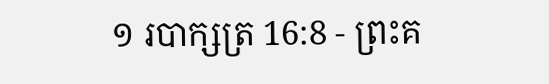១ របាក្សត្រ 16:8 - ព្រះគ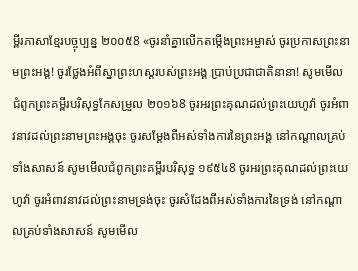ម្ពីរភាសាខ្មែរបច្ចុប្បន្ន ២០០៥8 «ចូរនាំគ្នាលើកតម្កើងព្រះអម្ចាស់ ចូរប្រកាសព្រះនាមព្រះអង្គ! ចូរថ្លែងអំពីស្នាព្រះហស្ដរបស់ព្រះអង្គ ប្រាប់ប្រជាជាតិនានា! សូមមើលជំពូកព្រះគម្ពីរបរិសុទ្ធកែសម្រួល ២០១៦8 ចូរអរព្រះគុណដល់ព្រះយេហូវ៉ា ចូរអំពាវនាវដល់ព្រះនាមព្រះអង្គចុះ ចូរសម្ដែងពីអស់ទាំងការនៃព្រះអង្គ នៅកណ្ដាលគ្រប់ទាំងសាសន៍ សូមមើលជំពូកព្រះគម្ពីរបរិសុទ្ធ ១៩៥៤8 ចូរអរព្រះគុណដល់ព្រះយេហូវ៉ា ចូរអំពាវនាវដល់ព្រះនាមទ្រង់ចុះ ចូរសំដែងពីអស់ទាំងការនៃទ្រង់ នៅកណ្តាលគ្រប់ទាំងសាសន៍ សូមមើល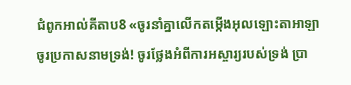ជំពូកអាល់គីតាប8 «ចូរនាំគ្នាលើកតម្កើងអុលឡោះតាអាឡា ចូរប្រកាសនាមទ្រង់! ចូរថ្លែងអំពីការអស្ចារ្យរបស់ទ្រង់ ប្រា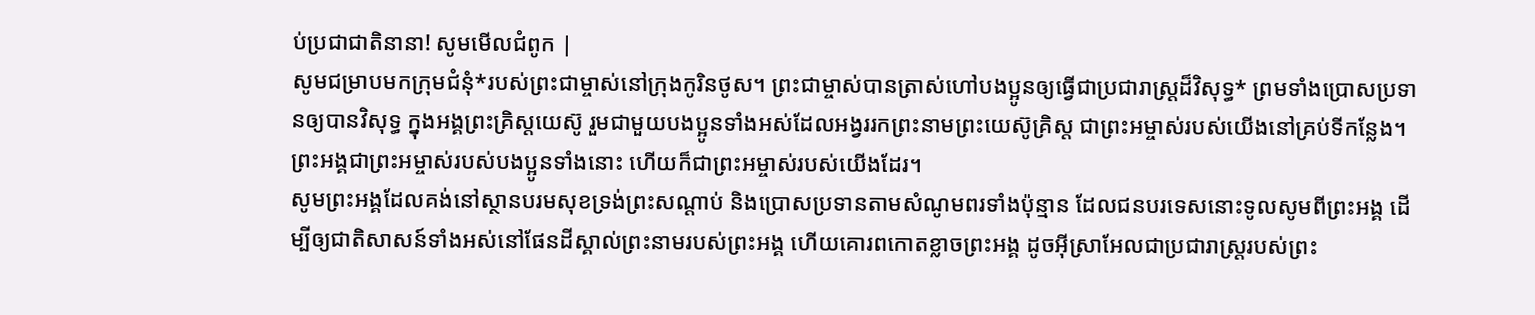ប់ប្រជាជាតិនានា! សូមមើលជំពូក |
សូមជម្រាបមកក្រុមជំនុំ*របស់ព្រះជាម្ចាស់នៅក្រុងកូរិនថូស។ ព្រះជាម្ចាស់បានត្រាស់ហៅបងប្អូនឲ្យធ្វើជាប្រជារាស្ដ្រដ៏វិសុទ្ធ* ព្រមទាំងប្រោសប្រទានឲ្យបានវិសុទ្ធ ក្នុងអង្គព្រះគ្រិស្តយេស៊ូ រួមជាមួយបងប្អូនទាំងអស់ដែលអង្វររកព្រះនាមព្រះយេស៊ូគ្រិស្ត ជាព្រះអម្ចាស់របស់យើងនៅគ្រប់ទីកន្លែង។ ព្រះអង្គជាព្រះអម្ចាស់របស់បងប្អូនទាំងនោះ ហើយក៏ជាព្រះអម្ចាស់របស់យើងដែរ។
សូមព្រះអង្គដែលគង់នៅស្ថានបរមសុខទ្រង់ព្រះសណ្ដាប់ និងប្រោសប្រទានតាមសំណូមពរទាំងប៉ុន្មាន ដែលជនបរទេសនោះទូលសូមពីព្រះអង្គ ដើម្បីឲ្យជាតិសាសន៍ទាំងអស់នៅផែនដីស្គាល់ព្រះនាមរបស់ព្រះអង្គ ហើយគោរពកោតខ្លាចព្រះអង្គ ដូចអ៊ីស្រាអែលជាប្រជារាស្ត្ររបស់ព្រះ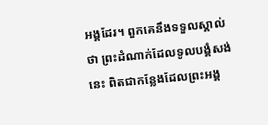អង្គដែរ។ ពួកគេនឹងទទួលស្គាល់ថា ព្រះដំណាក់ដែលទូលបង្គំសង់នេះ ពិតជាកន្លែងដែលព្រះអង្គ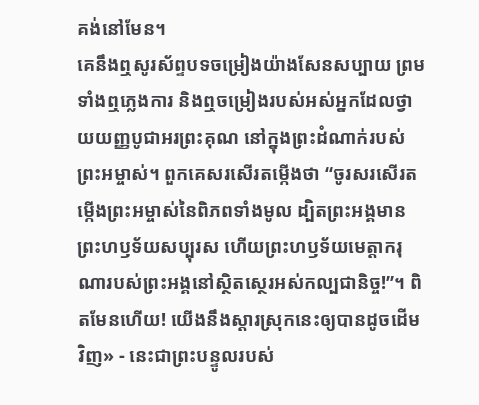គង់នៅមែន។
គេនឹងឮសូរស័ព្ទបទចម្រៀងយ៉ាងសែនសប្បាយ ព្រមទាំងឮភ្លេងការ និងឮចម្រៀងរបស់អស់អ្នកដែលថ្វាយយញ្ញបូជាអរព្រះគុណ នៅក្នុងព្រះដំណាក់របស់ព្រះអម្ចាស់។ ពួកគេសរសើរតម្កើងថា “ចូរសរសើរតម្កើងព្រះអម្ចាស់នៃពិភពទាំងមូល ដ្បិតព្រះអង្គមានព្រះហឫទ័យសប្បុរស ហើយព្រះហឫទ័យមេត្តាករុណារបស់ព្រះអង្គនៅស្ថិតស្ថេរអស់កល្បជានិច្ច!”។ ពិតមែនហើយ! យើងនឹងស្ដារស្រុកនេះឲ្យបានដូចដើមវិញ» - នេះជាព្រះបន្ទូលរបស់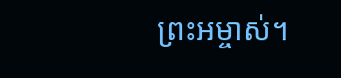ព្រះអម្ចាស់។